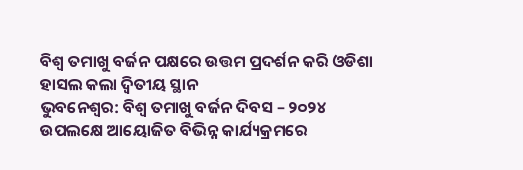ବିଶ୍ୱ ତମାଖୁ ବର୍ଜନ ପକ୍ଷରେ ଉତ୍ତମ ପ୍ରଦର୍ଶନ କରି ଓଡିଶା ହାସଲ କଲା ଦ୍ବିତୀୟ ସ୍ଥାନ
ଭୁବନେଶ୍ୱର: ବିଶ୍ୱ ତମାଖୁ ବର୍ଜନ ଦିବସ – ୨୦୨୪ ଉପଲକ୍ଷେ ଆୟୋଜିତ ବିଭିନ୍ନ କାର୍ଯ୍ୟକ୍ରମରେ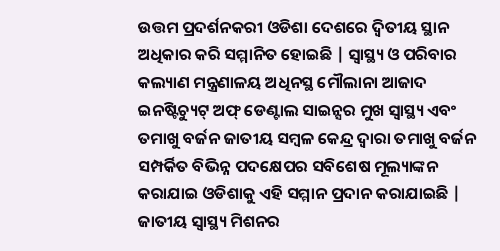ଉତ୍ତମ ପ୍ରଦର୍ଶନକରୀ ଓଡିଶା ଦେଶରେ ଦ୍ୱିତୀୟ ସ୍ଥାନ ଅଧିକାର କରି ସମ୍ମାନିତ ହୋଇଛି | ସ୍ୱାସ୍ଥ୍ୟ ଓ ପରିବାର କଲ୍ୟାଣ ମନ୍ତ୍ରଣାଳୟ ଅଧିନସ୍ଥ ମୌଲାନା ଆଜାଦ ଇନଷ୍ଟିଚ୍ୟୁଟ୍ ଅଫ୍ ଡେଣ୍ଟାଲ ସାଇନ୍ସର ମୁଖ ସ୍ୱାସ୍ଥ୍ୟ ଏବଂ ତମାଖୁ ବର୍ଜନ ଜାତୀୟ ସମ୍ବଳ କେନ୍ଦ୍ର ଦ୍ୱାରା ତମାଖୁ ବର୍ଜନ ସମ୍ପର୍କିତ ବିଭିନ୍ନ ପଦକ୍ଷେପର ସବିଶେଷ ମୂଲ୍ୟାଙ୍କନ କରାଯାଇ ଓଡିଶାକୁ ଏହି ସମ୍ମାନ ପ୍ରଦାନ କରାଯାଇଛି | ଜାତୀୟ ସ୍ୱାସ୍ଥ୍ୟ ମିଶନର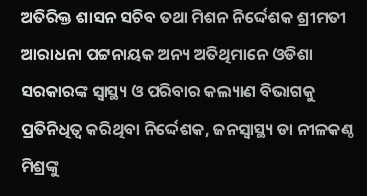ଅତିରିକ୍ତ ଶାସନ ସଚିବ ତଥା ମିଶନ ନିର୍ଦ୍ଦେଶକ ଶ୍ରୀମତୀ ଆରାଧନା ପଟ୍ଟନାୟକ ଅନ୍ୟ ଅତିଥିମାନେ ଓଡିଶା ସରକାରଙ୍କ ସ୍ୱାସ୍ଥ୍ୟ ଓ ପରିବାର କଲ୍ୟାଣ ବିଭାଗକୁ ପ୍ରତିନିଧିତ୍ବ କରିଥିବା ନିର୍ଦ୍ଦେଶକ, ଜନସ୍ୱାସ୍ଥ୍ୟ ଡା ନୀଳକଣ୍ଠ ମିଶ୍ରଙ୍କୁ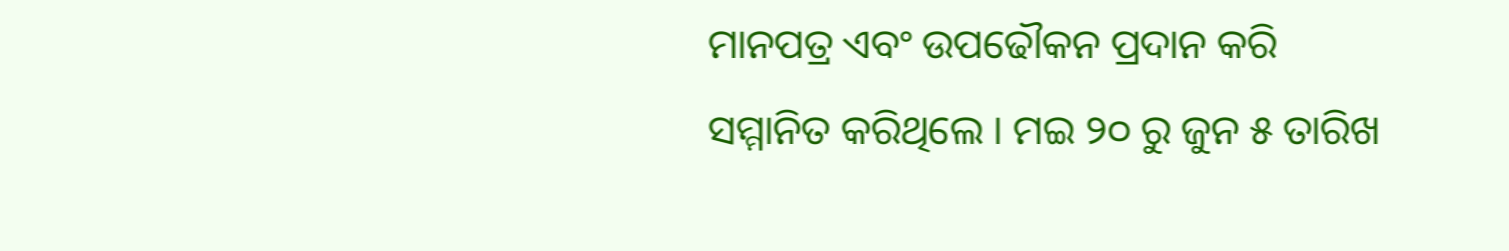ମାନପତ୍ର ଏବଂ ଉପଢୌକନ ପ୍ରଦାନ କରି ସମ୍ମାନିତ କରିଥିଲେ । ମଇ ୨୦ ରୁ ଜୁନ ୫ ତାରିଖ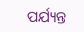ପର୍ଯ୍ୟନ୍ତ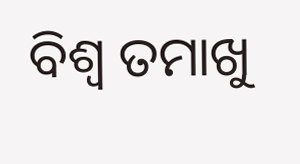ବିଶ୍ୱ ତମାଖୁ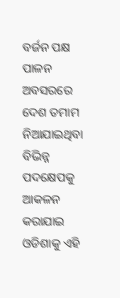ବର୍ଜନ ପକ୍ଷ ପାଳନ ଅବସରରେ ଦେଶ ତମାମ ନିଆଯାଇଥିବା ବିଭିନ୍ନ ପଦକ୍ଷେପକୁ ଆକଳନ କରାଯାଇ ଓଡିଶାକୁ ଏହି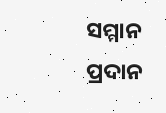ସମ୍ମାନ ପ୍ରଦାନ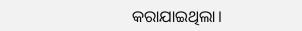କରାଯାଇଥିଲା।